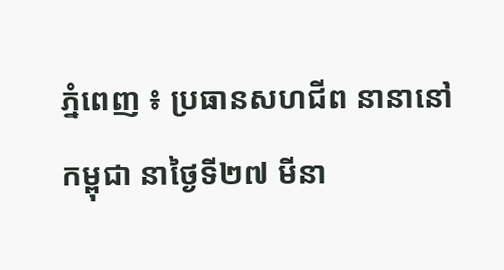ភ្នំពេញ ៖ ប្រធានសហជីព នានានៅកម្ពុជា នាថ្ងៃទី២៧ មីនា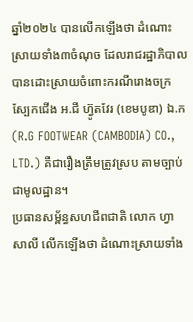ឆ្នាំ២០២៤ បានលើកឡើងថា ដំណោះស្រាយទាំង៣ចំណុច ដែលរាជរដ្ឋាភិបាលបានដោះស្រាយចំពោះករណីរោងចក្រ ស្បែកជើង អ.ជី ហ្វ៊ូតវែរ (ខេមបូឌា) ឯ.ក (R.G FOOTWEAR (CAMBODIA) CO., LTD.) គឺជារឿងត្រឹមត្រូវស្រប តាមច្បាប់ជាមូលដ្ឋាន។
ប្រធានសម្ព័ន្ធសហជីពជាតិ លោក ហ្វា សាលី លើកឡើងថា ដំណោះស្រាយទាំង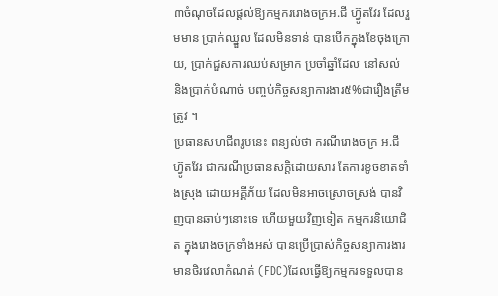៣ចំណុចដែលផ្តល់ឱ្យកម្មកររោងចក្រអ.ជី ហ្វ៊ូតវែរ ដែលរួមមាន ប្រាក់ឈ្នួល ដែលមិនទាន់ បានបើកក្នុងខែចុងក្រោយ, ប្រាក់ជួសការឈប់សម្រាក ប្រចាំឆ្នាំដែល នៅសល់ និងប្រាក់បំណាច់ បញ្ចប់កិច្ចសន្យាការងារ៥%ជារឿងត្រឹមត្រូវ ។
ប្រធានសហជីពរូបនេះ ពន្យល់ថា ករណីរោងចក្រ អ.ជី ហ្វ៊ូតវែរ ជាករណីប្រធានសក្តិដោយសារ តែការខូចខាតទាំងស្រុង ដោយអគ្គីភ័យ ដែលមិនអាចស្រោចស្រង់ បានវិញបានឆាប់ៗនោះទេ ហើយមួយវិញទៀត កម្មករនិយោជិត ក្នុងរោងចក្រទាំងអស់ បានប្រើប្រាស់កិច្ចសន្យាការងារ មានថិរវេលាកំណត់ (FDC)ដែលធ្វើឱ្យកម្មករទទួលបាន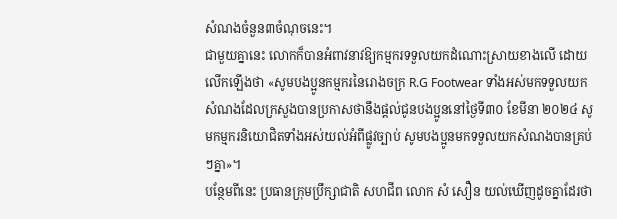សំណងចំនួន៣ចំណុចនេះ។
ជាមួយគ្នានេះ លោកក៏បានអំពាវនាវឱ្យកម្មករទទួលយកដំណោះស្រាយខាងលើ ដោយលើកឡើងថា «សូមបងប្អូនកម្មករនៃរោងចក្រ R.G Footwear ទាំងអស់មកទទួលយកសំណងដែលក្រសួងបានប្រកាសថានឹងផ្តល់ជូនបងប្អូននៅថ្ងៃទី៣០ ខែមីនា ២០២៤ សូមកម្មករនិយោជិតទាំងអស់យល់អំពីផ្លូវច្បាប់ សូមបងប្អូនមកទទួលយកសំណងបានគ្រប់ៗគ្នា»។
បន្ថែមពីនេះ ប្រធានក្រុមប្រឹក្សាជាតិ សហជីព លោក សំ សឿន យល់ឃើញដូចគ្នាដែរថា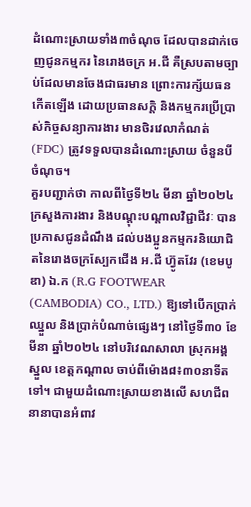ដំណោះស្រាយទាំង៣ចំណុច ដែលបានដាក់ចេញជូនកម្មករ នៃរោងចក្រ អ.ជី គឺស្របតាមច្បាប់ដែលមានចែងជាធរមាន ព្រោះការក្ស័យធនកើតឡើង ដោយប្រធានសក្តិ និងកម្មករប្រើប្រាស់កិច្ចសន្យាការងារ មានថិរវេលាកំណត់(FDC) ត្រូវទទួលបានដំណោះស្រាយ ចំនួនបីចំណុច។
គួរបញ្ជាក់ថា កាលពីថ្ងៃទី២៤ មីនា ឆ្នាំ២០២៤ ក្រសួងការងារ និងបណ្តុះបណ្តាលវិជ្ជាជីវៈ បានប្រកាសជូនដំណឹង ដល់បងប្អូនកម្មករនិយោជិតនៃរោងចក្រស្បែកជើង អ.ជី ហ្វ៊ូតវែរ (ខេមបូឌា) ឯ.ក (R.G FOOTWEAR (CAMBODIA) CO., LTD.) ឱ្យទៅបើកប្រាក់ឈ្នួល និងប្រាក់បំណាច់ផ្សេងៗ នៅថ្ងៃទី៣០ ខែមីនា ឆ្នាំ២០២៤ នៅបរិវេណសាលា ស្រុកអង្គស្នួល ខេត្តកណ្តាល ចាប់ពីម៉ោង៨៖៣០នាទីតទៅ។ ជាមួយដំណោះស្រាយខាងលើ សហជីពនានាបានអំពាវ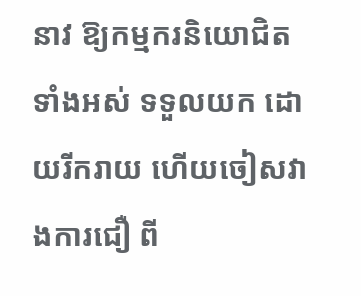នាវ ឱ្យកម្មករនិយោជិតទាំងអស់ ទទួលយក ដោយរីករាយ ហើយចៀសវាងការជឿ ពី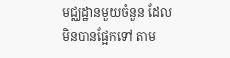មជ្ឈដ្ឋានមួយចំនួន ដែលមិនបានផ្អែកទៅ តាម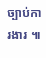ច្បាប់ការងារ ៕